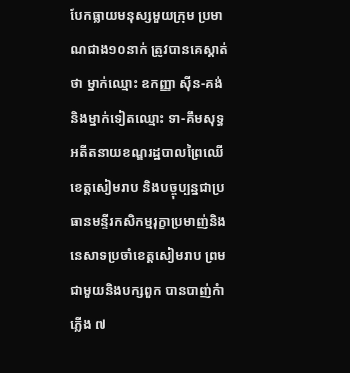បែកធ្លាយមនុស្សមួយក្រុម ប្រមាណជាង១០នាក់ ត្រូវបានគេស្គាត់ថា ម្នាក់ឈ្មោះ ឧកញ្ញា ស៊ីន-គង់ និងម្នាក់ទៀតឈ្មោះ ទា-គឹមសុទ្ធ អតីតនាយខណ្ឌរដ្ឋបាលព្រៃឈើខេត្តសៀមរាប និងបច្ចុប្បន្នជាប្រធានមន្ទីរកសិកម្មរុក្ខាប្រមាញ់និងនេសាទប្រចាំខេត្តសៀមរាប ព្រមជាមួយនិងបក្សពួក បានបាញ់កំាភ្លើង ៧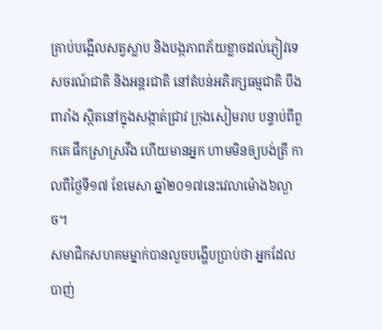គ្រាប់បង្អើលសត្វស្លាប និងបង្កភាពភ័យខ្លាចដល់ភ្ញៀវទេសចរណ៍ជាតិ និងអន្តរជាតិ នៅតំបន់អភិរក្សធម្មជាតិ បឹងពារាំង ស្ថិតនៅក្នុងសង្កាត់ជ្រាវ ក្រុងសៀមរាប បន្ទាប់ពីពួកគេ ផឹកស្រាស្រវឹង ហើយមានអ្នក ហាមមិនឲ្យបង់ត្រី កាលពីថ្ងៃទី១៧ ខែមេសា ឆ្នាំ២០១៧នេះវេលាម៉ោង៦ល្ងាច។
សមាជិកសហគមម្នាក់បានលួចបង្ហើបប្រាប់ថា អ្នកដែលបាញ់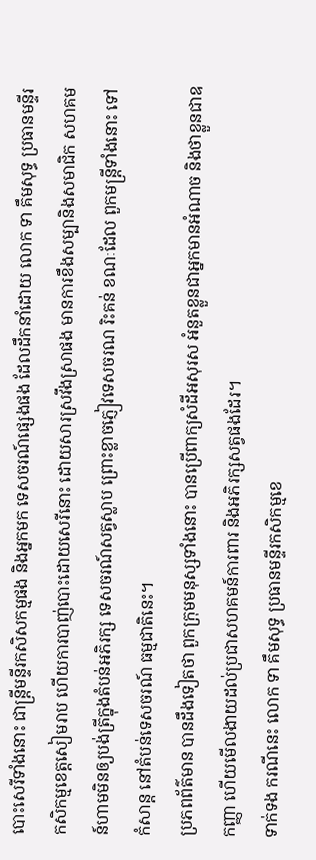បោះសេរីទាំងនោះ ជាន្ដ្រីមន្ទីរកសិសកម្មផង និងអ្នកមក ទេសចរណ៍ផ្សេងផង ដែលដឹកនាំដោយ លោក ទា គឹមសុទ្ធ ប្រធានមន្ទីរ កសិកម្មខេត្ដសៀមរាប ហើយការបាញ់បោះដោយសេរីនោះ ដោយសារស្រវឹងស្រាផង មានការខឹងសម្បានិងសមាជិក សហគមន៍ហាមមិនឲ្យបង់ត្រីក្នុងតំបន់អភិរក្ស ទេសចរណ៍សត្វស្លាប ព្រោះខ្លាចភ្ញៀវទេសចរណ រិះគន់ ខណៈដែល ពួកមន្ដ្រីទាំងនោះ ទៅកំសាន្ដ នៅតំបន់ទេសចរណ៍ ធម្មជាតិនេះ។
ប្រភពព័ត៌មាន បានដឹងទៀតថា ពួកក្រុមមនុស្សទាំងនោះ បានប្រើពាក្យសំដីអសុរស អំនួតខ្លួនជាអ្នកមានអំណាច និងថាខ្លួនជាឧកញ្ញា ហើយមើលងាយដល់ប្រជាសហគមន៍ការពារ និងអភិរក្សសត្វផងដែរ។
ទាក់ទង ករណីនេះ លោក ទា គឹមសុទ្ធ ប្រធានមន្ទីរកសិកម្មខេ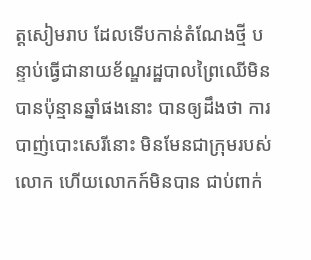ត្ដសៀមរាប ដែលទើបកាន់តំណែងថ្មី បន្ទាប់ធ្វើជានាយខ័ណ្ឌរដ្ឋបាលព្រៃឈើមិនបានប៉ុន្មានឆ្នាំផងនោះ បានឲ្យដឹងថា ការបាញ់បោះសេរីនោះ មិនមែនជាក្រុមរបស់លោក ហើយលោកក៍មិនបាន ជាប់ពាក់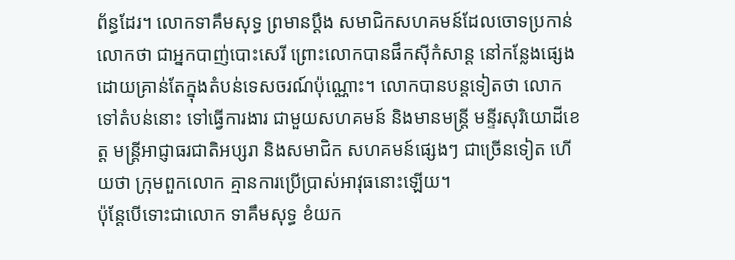ព័ន្ធដែរ។ លោកទាគឹមសុទ្ធ ព្រមានប្ដឹង សមាជិកសហគមន៍ដែលចោទប្រកាន់លោកថា ជាអ្នកបាញ់បោះសេរី ព្រោះលោកបានផឹកស៊ីកំសាន្ដ នៅកន្លែងផ្សេង ដោយគ្រាន់តែក្នុងតំបន់ទេសចរណ៍ប៉ុណ្ណោះ។ លោកបានបន្ដទៀតថា លោកទៅតំបន់នោះ ទៅធ្វើការងារ ជាមួយសហគមន៍ និងមានមន្ដ្រី មន្ទីរសុរិយោដីខេត្ដ មន្ដ្រីអាជ្ញាធរជាតិអប្សរា និងសមាជិក សហគមន៍ផ្សេងៗ ជាច្រើនទៀត ហើយថា ក្រុមពួកលោក គ្មានការប្រើប្រាស់អាវុធនោះឡើយ។
ប៉ុន្ដែបើទោះជាលោក ទាគឹមសុទ្ធ ខំយក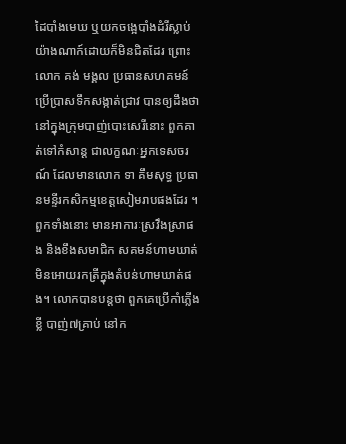ដៃបាំងមេឃ ឬយកចង្អេបាំងដំរីស្លាប់យ៉ាងណាក៍ដោយក៏មិនជិតដែរ ព្រោះលោក គង់ មង្គល ប្រធានសហគមន៍ប្រើប្រាសទឹកសង្កាត់ជ្រាវ បានឲ្យដឹងថា នៅក្នុងក្រុមបាញ់បោះសេរីនោះ ពួកគាត់ទៅកំសាន្ដ ជាលក្ខណៈអ្នកទេសចរណ៍ ដែលមានលោក ទា គឹមសុទ្ធ ប្រធានមន្ទីរកសិកម្មខេត្ដសៀមរាបផងដែរ ។ ពួកទាំងនោះ មានអាការៈស្រវឹងស្រាផង និងខឹងសមាជិក សគមន៍ហាមឃាត់ មិនអោយរកត្រីក្នុងតំបន់ហាមឃាត់ផង។ លោកបានបន្ដថា ពួកគេប្រើកាំភ្លើងខ្លី បាញ់៧គ្រាប់ នៅក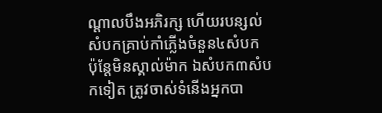ណ្ដាលបឹងអភិរក្ស ហើយរបន្សល់សំបកគ្រាប់កាំភ្លើងចំនួន៤សំបក ប៉ុន្ដែមិនស្គាល់ម៉ាក ឯសំបក៣សំបកទៀត ត្រូវចាស់ទំនើងអ្នកបា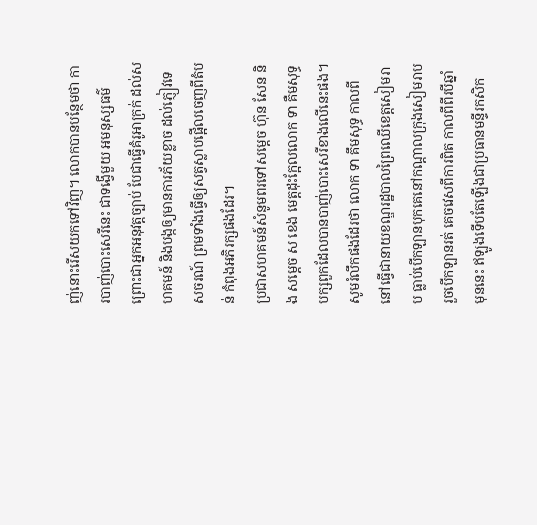ញ់នោះរើសយកទៅវិញ។ លោកបានបន្ថែមថា ការបាញ់បោះសេរីនេះ ជាទង្វើមួយ អមនុស្សធម៌ ព្រោះជាអ្នកអនុវត្ដច្បាប់ បែជាធ្វើគំរូអាក្រក់ ដល់សហគមន៍ និងបង្កឲ្យមានការភ័យខ្លាច ដល់ភ្ញៀវទេសចរណ៍ ព្រមទាំងធ្វើឲ្យសត្វស្លាបផ្អើលចេញពីតំបន់ កំពុងអភិរក្សផងដែរ។
ប្រជាសហគមន៍សំនូមពរទៅសម្តេច ហ៊ុន សែន និង សម្តេច ស ខេង មេត្តដុះក្អែលលោក ទា គឺមសុទ្ធ បក្សពួកដែលបានបាញ់បោះសេរីខាងលើនេះផង។
សូមរំលឹកផងដែរថា លោក ទា គឹមសុទ្ធ កាលពីនៅធ្វើជានាយខណ្ឌរដ្ឋបាលព្រៃឈើខេត្តសៀមរាប ធ្លាប់បើកឡានបុកគេនៅកណ្តាលក្រុងសៀមរាប រួចបើកឡានរត់ គេចវេសពីការពិត កាលពីពីរបីឆ្នាំមុននេះ ឥឡូងទើបតែឡើងជាប្រធានមន្ទីរកសិក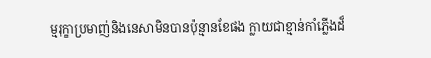ម្មរុក្ខាប្រមាញ់និងនេសាមិនបានប៉ុន្មានខែផង ក្លាយជាខ្មាន់កាំភ្លើងដ៏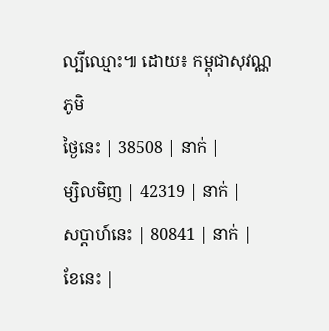ល្បីឈ្មោះ៕ ដោយ៖ កម្ពុជាសុវណ្ណភូមិ
ថ្ងៃនេះ | 38508 | នាក់ |
ម្សិលមិញ | 42319 | នាក់ |
សប្ដាហ៍នេះ | 80841 | នាក់ |
ខែនេះ |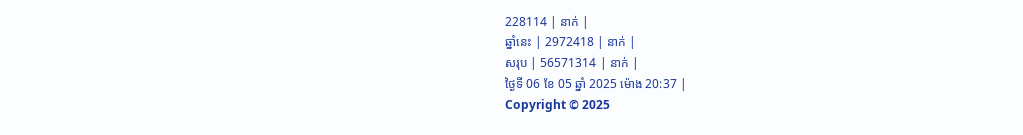228114 | នាក់ |
ឆ្នាំនេះ | 2972418 | នាក់ |
សរុប | 56571314 | នាក់ |
ថ្ងៃទី 06 ខែ 05 ឆ្នាំ 2025 ម៉ោង 20:37 |
Copyright © 2025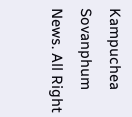Kampuchea Sovanphum News. All Right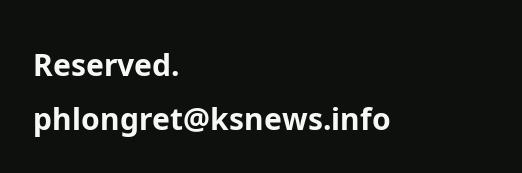Reserved. phlongret@ksnews.info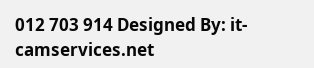012 703 914 Designed By: it-camservices.net